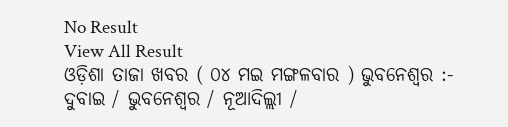No Result
View All Result
ଓଡ଼ିଶା ତାଜା ଖବର ( ୦୪ ମଇ ମଙ୍ଗଳବାର ) ଭୁବନେଶ୍ୱର :- ଦୁବାଇ / ଭୁବନେଶ୍ୱର / ନୂଆଦିଲ୍ଲୀ /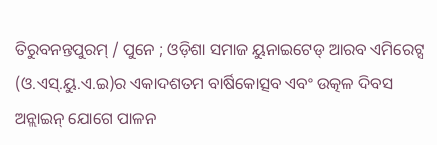ତିରୁବନନ୍ତପୁରମ୍ / ପୁନେ ; ଓଡ଼ିଶା ସମାଜ ୟୁନାଇଟେଡ୍ ଆରବ ଏମିରେଟ୍ସ (ଓ.ଏସ୍.ୟୁ.ଏ.ଇ)ର ଏକାଦଶତମ ବାର୍ଷିକୋତ୍ସବ ଏବଂ ଉତ୍କଳ ଦିବସ ଅନ୍ଲାଇନ୍ ଯୋଗେ ପାଳନ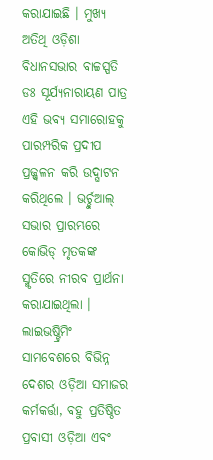କରାଯାଇଛି । ମୁଖ୍ୟ ଅତିଥି ଓଡ଼ିଶା ବିଧାନସଭାର ବାଚ୍ଚସ୍ପତି ଡଃ ସୂର୍ଯ୍ୟନାରାୟଣ ପାତ୍ର ଏହି ଭବ୍ୟ ସମାରୋହକୁ ପାରମ୍ପରିକ ପ୍ରଦୀପ ପ୍ରଜ୍ଜ୍ୱଳନ କରି ଉଦ୍ଘାଟନ କରିଥିଲେ । ଭର୍ଚ୍ଚୁଆଲ୍ ସଭାର ପ୍ରାରମ୍ଭରେ କୋଭିଡ୍ ମୃତକଙ୍କ ସ୍ମୃତିରେ ନୀରବ ପ୍ରାର୍ଥନା କରାଯାଇଥିଲା । ଲାଇଭଷ୍ଟ୍ରିମିଂ ସାମବେଶରେ ବିଭିନ୍ନ ଦେଶର ଓଡ଼ିଆ ସମାଜର କର୍ମକର୍ତ୍ତା, ବହୁ ପ୍ରତିଷ୍ଠିତ ପ୍ରବାସୀ ଓଡ଼ିଆ ଏବଂ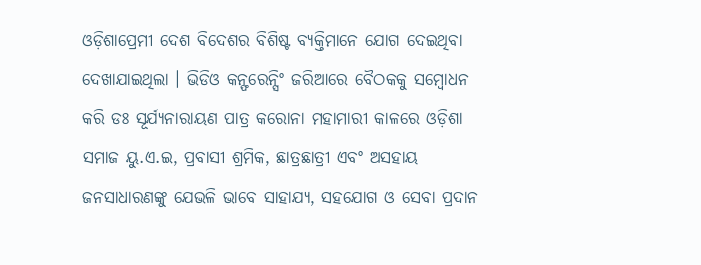ଓଡ଼ିଶାପ୍ରେମୀ ଦେଶ ବିଦେଶର ବିଶିଷ୍ଟ ବ୍ୟକ୍ତିମାନେ ଯୋଗ ଦେଇଥିବା ଦେଖାଯାଇଥିଲା । ଭିଡିଓ କନ୍ଫରେନ୍ସିଂ ଜରିଆରେ ବୈଠକକୁ ସମ୍ବୋଧନ କରି ଡଃ ସୂର୍ଯ୍ୟନାରାୟଣ ପାତ୍ର କରୋନା ମହାମାରୀ କାଳରେ ଓଡ଼ିଶା ସମାଜ ୟୁ.ଏ.ଇ, ପ୍ରବାସୀ ଶ୍ରମିକ, ଛାତ୍ରଛାତ୍ରୀ ଏବଂ ଅସହାୟ ଜନସାଧାରଣଙ୍କୁ ଯେଭଳି ଭାବେ ସାହାଯ୍ୟ, ସହଯୋଗ ଓ ସେବା ପ୍ରଦାନ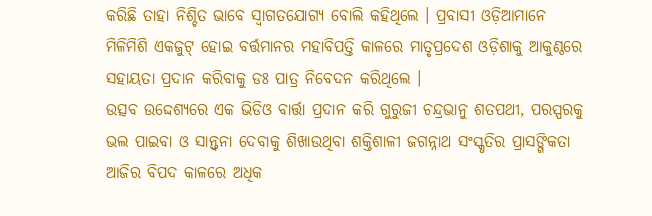କରିଛି ତାହା ନିଶ୍ଚିତ ଭାବେ ସ୍ୱାଗତଯୋଗ୍ୟ ବୋଲି କହିଥିଲେ । ପ୍ରବାସୀ ଓଡ଼ିଆମାନେ ମିଳିମିଶି ଏକଜୁଟ୍ ହୋଇ ବର୍ତ୍ତମାନର ମହାବିପତ୍ତି କାଳରେ ମାତୃପ୍ରଦେଶ ଓଡ଼ିଶାକୁ ଆକୁଣ୍ଠରେ ସହାୟତା ପ୍ରଦାନ କରିବାକୁ ଡଃ ପାତ୍ର ନିବେଦନ କରିଥିଲେ ।
ଉତ୍ସବ ଉଦ୍ଦେଶ୍ୟରେ ଏକ ଭିଡିଓ ବାର୍ତ୍ତା ପ୍ରଦାନ କରି ଗୁରୁଜୀ ଚନ୍ଦ୍ରଭାନୁ ଶତପଥୀ, ପରସ୍ପରକୁ ଭଲ ପାଇବା ଓ ସାନ୍ତ୍ୱନା ଦେବାକୁ ଶିଖାଉଥିବା ଶକ୍ତିଶାଳୀ ଜଗନ୍ନାଥ ସଂସ୍କୃତିର ପ୍ରାସଙ୍ଗିକତା ଆଜିର ବିପଦ କାଳରେ ଅଧିକ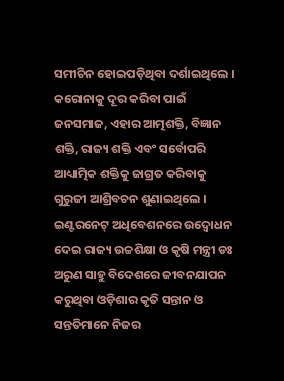ସମୀଚିନ ହୋଇପଡ଼ିଥିବା ଦର୍ଶାଇଥିଲେ । କରୋନାକୁ ଦୂର କରିବା ପାଇଁ ଜନସମାଜ, ଏହାର ଆତ୍ମଶକ୍ତି, ବିଜ୍ଞାନ ଶକ୍ତି, ରାଜ୍ୟ ଶକ୍ତି ଏବଂ ସର୍ବୋପରି ଆଧ୍ୟାତ୍ମିକ ଶକ୍ତିକୁ ଜାଗ୍ରତ କରିବାକୁ ଗୁରୁଜୀ ଆଶ୍ରିବଚନ ଶୁଣାଇଥିଲେ । ଇଣ୍ଟରନେଟ୍ ଅଧିବେଶନରେ ଉଦ୍ବୋଧନ ଦେଇ ରାଜ୍ୟ ଉଚ୍ଚଶିକ୍ଷା ଓ କୃଷି ମନ୍ତ୍ରୀ ଡଃ ଅରୁଣ ସାହୁ ବିଦେଶରେ ଜୀବନଯାପନ କରୁଥିବା ଓଡ଼ିଶାର କୃତି ସନ୍ତାନ ଓ ସନ୍ତତିମାନେ ନିଜର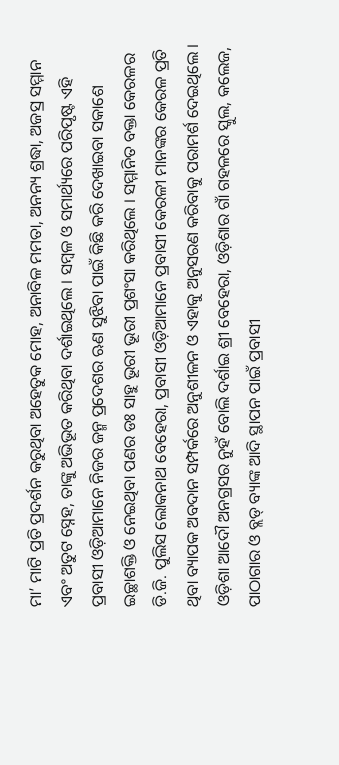ମା’ ମାଟି ପ୍ରତି ପ୍ରଦର୍ଶନ କରୁଥିବା ଅହେତୁକ ମୋହ, ଅନାବିଳ ମମତା, ଅନନ୍ୟ ଶ୍ରଦ୍ଧା, ଅଜସ୍ର ସମ୍ମାନ ଏବଂ ଅତୁଟ ସ୍ନେହ, ତାଙ୍କୁ ଅଭିଭୂତ କରିଥିବା ଦର୍ଶାଇଥିଲେ । ସମ୍ବଳ ଓ ସମାର୍ଥ୍ୟରେ ପରିପୃଷ୍ଟ ଏହି ପ୍ରବାସୀ ଓଡ଼ିଆମାନେ ନିଜର ଜନ୍ମ ପ୍ରଦେଶର ଋଣ ସୁଝିବା ପାଇଁ କିଛି କରି ଦେଖାଇବା ସକାଶେ ଇଚ୍ଛାଶକ୍ତି ଓ ନେଇଥିବା ପଣର ଡଃ ସାହୁ ଭୂରୀ ଭୂରୀ ପ୍ରଶଂସା କରିଥିଲେ । ସମ୍ମାନିତ ବକ୍ତା କେରଳର ଡି.ଜି. ପୁଲିସ ଲୋକନାଥ ବେହେରା, ପ୍ରବାସୀ ଓଡ଼ିଆମାନେ ପ୍ରବାସୀ କେରଳୀ ମାନଙ୍କର କେରଳ ପ୍ରତି ଥିବା ବ୍ୟାପକ ଅବଦାନ ସମ୍ପର୍କରେ ଅନୁଶୀଳନ ଓ ଏହାକୁ ଅନୁସରଣ କରିବାକୁ ପରାମର୍ଶ ଦେଇଥିଲେ ।
ଓଡ଼ିଶା ଆଦୌ ଅନଗ୍ରସର ନୁହଁ ବୋଲି ଦର୍ଶାଇ ଶ୍ରୀ ବେହେରା, ଓଡ଼ିଶାର ଗାଁ ଗହଳରେ ସ୍କୁଲ, କଲେଜ, ପାଠାଗାର ଓ ବ୍ଲଡ୍ ବ୍ୟାଙ୍କ ଆଦି ସ୍ଥାପନ ପାଇଁ ପ୍ରବାସୀ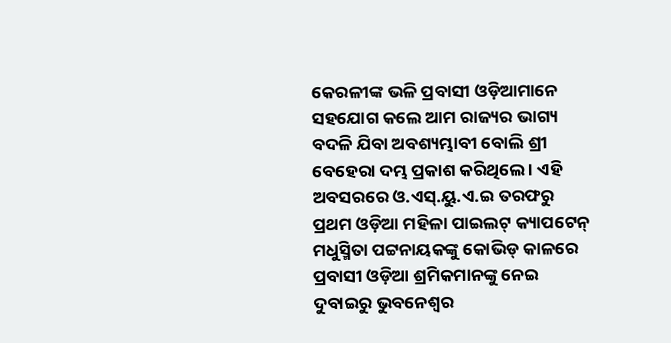କେରଳୀଙ୍କ ଭଳି ପ୍ରବାସୀ ଓଡ଼ିଆମାନେ ସହଯୋଗ କଲେ ଆମ ରାଜ୍ୟର ଭାଗ୍ୟ ବଦଳି ଯିବା ଅବଶ୍ୟମ୍ଭାବୀ ବୋଲି ଶ୍ରୀ ବେହେରା ଦମ୍ଭ ପ୍ରକାଶ କରିଥିଲେ । ଏହି ଅବସରରେ ଓ.ଏସ୍.ୟୁ.ଏ.ଇ ତରଫରୁ ପ୍ରଥମ ଓଡ଼ିଆ ମହିଳା ପାଇଲଟ୍ କ୍ୟାପଟେନ୍ ମଧୁସ୍ମିତା ପଟ୍ଟନାୟକଙ୍କୁ କୋଭିଡ୍ କାଳରେ ପ୍ରବାସୀ ଓଡ଼ିଆ ଶ୍ରମିକମାନଙ୍କୁ ନେଇ ଦୁବାଇରୁ ଭୁବନେଶ୍ୱର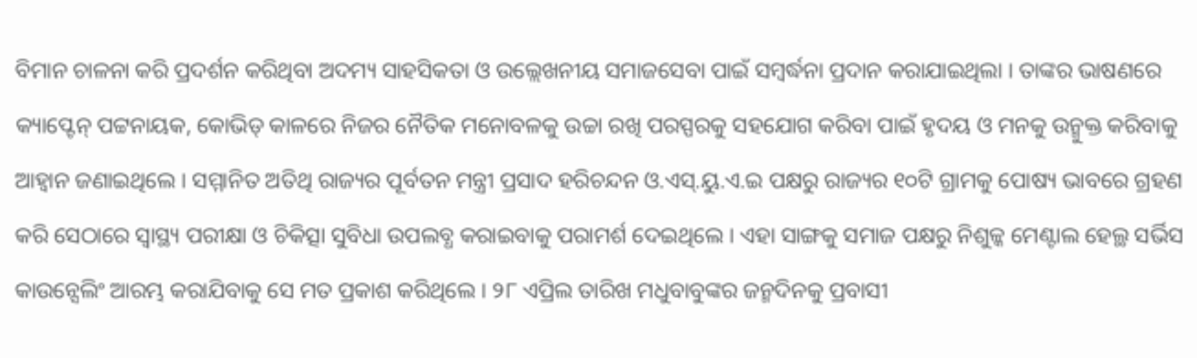ବିମାନ ଚାଳନା କରି ପ୍ରଦର୍ଶନ କରିଥିବା ଅଦମ୍ୟ ସାହସିକତା ଓ ଉଲ୍ଲେଖନୀୟ ସମାଜସେବା ପାଇଁ ସମ୍ବର୍ଦ୍ଧନା ପ୍ରଦାନ କରାଯାଇଥିଲା । ତାଙ୍କର ଭାଷଣରେ କ୍ୟାପ୍ଟେନ୍ ପଟ୍ଟନାୟକ, କୋଭିଡ୍ କାଳରେ ନିଜର ନୈତିକ ମନୋବଳକୁ ଉଚ୍ଚା ରଖି ପରସ୍ପରକୁ ସହଯୋଗ କରିବା ପାଇଁ ହୃଦୟ ଓ ମନକୁ ଉନ୍ମୁକ୍ତ କରିବାକୁ ଆହ୍ୱାନ ଜଣାଇଥିଲେ । ସମ୍ମାନିତ ଅତିଥି ରାଜ୍ୟର ପୂର୍ବତନ ମନ୍ତ୍ରୀ ପ୍ରସାଦ ହରିଚନ୍ଦନ ଓ.ଏସ୍.ୟୁ.ଏ.ଇ ପକ୍ଷରୁ ରାଜ୍ୟର ୧୦ଟି ଗ୍ରାମକୁ ପୋଷ୍ୟ ଭାବରେ ଗ୍ରହଣ କରି ସେଠାରେ ସ୍ୱାସ୍ଥ୍ୟ ପରୀକ୍ଷା ଓ ଚିକିତ୍ସା ସୁବିଧା ଉପଲବ୍ଧ କରାଇବାକୁ ପରାମର୍ଶ ଦେଇଥିଲେ । ଏହା ସାଙ୍ଗକୁ ସମାଜ ପକ୍ଷରୁ ନିଶୁଳ୍କ ମେଣ୍ଟାଲ ହେଲ୍ଥ ସର୍ଭିସ କାଉନ୍ସେଲିଂ ଆରମ୍ଭ କରାଯିବାକୁ ସେ ମତ ପ୍ରକାଶ କରିଥିଲେ । ୨୮ ଏପ୍ରିଲ ତାରିଖ ମଧୁବାବୁଙ୍କର ଜନ୍ମଦିନକୁ ପ୍ରବାସୀ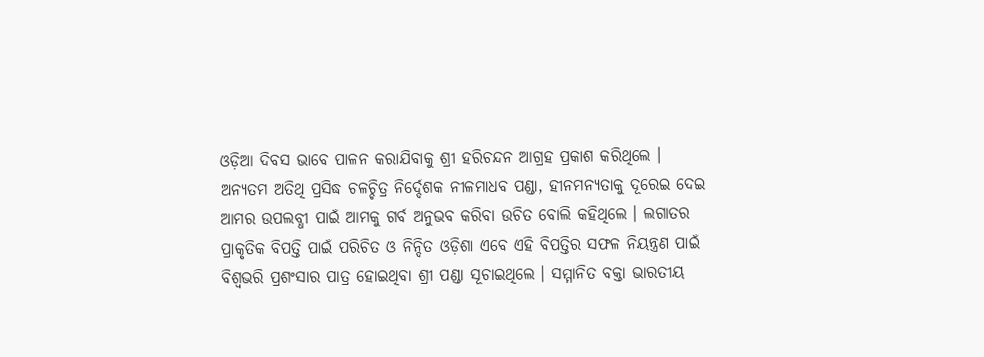ଓଡ଼ିଆ ଦିବସ ଭାବେ ପାଳନ କରାଯିବାକୁ ଶ୍ରୀ ହରିଚନ୍ଦନ ଆଗ୍ରହ ପ୍ରକାଶ କରିଥିଲେ ।
ଅନ୍ୟତମ ଅତିଥି ପ୍ରସିଦ୍ଧ ଚଳଚ୍ଚିତ୍ର ନିର୍ଦ୍ଦେଶକ ନୀଳମାଧବ ପଣ୍ଡା, ହୀନମନ୍ୟତାକୁ ଦୂରେଇ ଦେଇ ଆମର ଉପଲବ୍ଧୀ ପାଇଁ ଆମକୁ ଗର୍ବ ଅନୁଭବ କରିବା ଉଚିତ ବୋଲି କହିଥିଲେ । ଲଗାତର ପ୍ରାକୃତିକ ବିପତ୍ତି ପାଇଁ ପରିଚିତ ଓ ନିନ୍ଦିତ ଓଡ଼ିଶା ଏବେ ଏହି ବିପତ୍ତିର ସଫଳ ନିୟନ୍ତ୍ରଣ ପାଇଁ ବିଶ୍ୱଭରି ପ୍ରଶଂସାର ପାତ୍ର ହୋଇଥିବା ଶ୍ରୀ ପଣ୍ଡା ସୂଚାଇଥିଲେ । ସମ୍ମାନିତ ବକ୍ତା ଭାରତୀୟ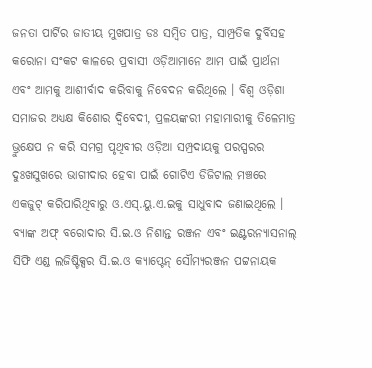ଜନତା ପାର୍ଟିର ଜାତୀୟ ମୁଖପାତ୍ର ଡଃ ସମ୍ବିତ ପାତ୍ର, ସାମ୍ପ୍ରତିକ ଦୁର୍ବିସହ କରୋନା ସଂକଟ କାଳରେ ପ୍ରବାସୀ ଓଡ଼ିଆମାନେ ଆମ ପାଇଁ ପ୍ରାର୍ଥନା ଏବଂ ଆମକୁ ଆଶୀର୍ବାଦ କରିବାକୁ ନିବେଦନ କରିଥିଲେ । ବିଶ୍ୱ ଓଡ଼ିଶା ସମାଜର ଅଧ୍ୟକ୍ଷ କିଶୋର ଦ୍ୱିବେଦୀ, ପ୍ରଳୟଙ୍କରୀ ମହାମାରୀକୁ ତିଳେମାତ୍ର ଭ୍ରୁକ୍ଷେପ ନ କରି ସମଗ୍ର ପୃଥିବୀର ଓଡ଼ିଆ ସମ୍ପ୍ରଦାୟକୁ ପରସ୍ପରର ଦୁଃଖସୁଖରେ ଭାଗୀଦାର ହେବା ପାଇଁ ଗୋଟିଏ ଡିଜିଟାଲ ମଞ୍ଚରେ ଏକଜୁଟ୍ କରିପାରିଥିବାରୁ ଓ.ଏସ୍.ୟୁ.ଏ.ଇକୁ ସାଧୁବାଦ ଜଣାଇଥିଲେ । ବ୍ୟାଙ୍କ ଅଫ୍ ବରୋଦାର ସି.ଇ.ଓ ନିଶାନ୍ତ ରଞ୍ଜନ ଏବଂ ଇଣ୍ଟରନ୍ୟାସନାଲ୍ ସିଫି ଏଣ୍ଡ ଲଜିଷ୍ଟିକ୍ସର ସି.ଇ.ଓ କ୍ୟାପ୍ଟେନ୍ ସୌମ୍ୟରଞ୍ଜନ ପଟ୍ଟନାୟକ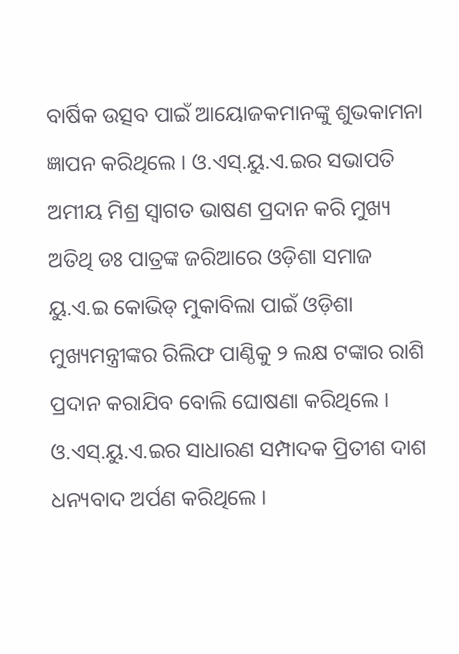ବାର୍ଷିକ ଉତ୍ସବ ପାଇଁ ଆୟୋଜକମାନଙ୍କୁ ଶୁଭକାମନା ଜ୍ଞାପନ କରିଥିଲେ । ଓ.ଏସ୍.ୟୁ.ଏ.ଇର ସଭାପତି ଅମୀୟ ମିଶ୍ର ସ୍ୱାଗତ ଭାଷଣ ପ୍ରଦାନ କରି ମୁଖ୍ୟ ଅତିଥି ଡଃ ପାତ୍ରଙ୍କ ଜରିଆରେ ଓଡ଼ିଶା ସମାଜ ୟୁ.ଏ.ଇ କୋଭିଡ୍ ମୁକାବିଲା ପାଇଁ ଓଡ଼ିଶା ମୁଖ୍ୟମନ୍ତ୍ରୀଙ୍କର ରିଲିଫ ପାଣ୍ଠିକୁ ୨ ଲକ୍ଷ ଟଙ୍କାର ରାଶି ପ୍ରଦାନ କରାଯିବ ବୋଲି ଘୋଷଣା କରିଥିଲେ । ଓ.ଏସ୍.ୟୁ.ଏ.ଇର ସାଧାରଣ ସମ୍ପାଦକ ପ୍ରିତୀଶ ଦାଶ ଧନ୍ୟବାଦ ଅର୍ପଣ କରିଥିଲେ ।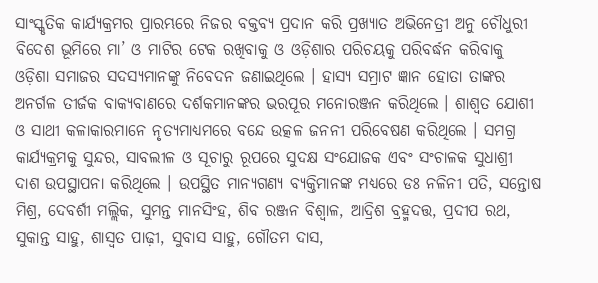ସାଂସ୍କୃତିକ କାର୍ଯ୍ୟକ୍ରମର ପ୍ରାରମ୍ଭରେ ନିଜର ବକ୍ତବ୍ୟ ପ୍ରଦାନ କରି ପ୍ରଖ୍ୟାତ ଅଭିନେତ୍ରୀ ଅନୁ ଚୌଧୁରୀ ବିଦେଶ ଭୂମିରେ ମା’ ଓ ମାଟିର ଟେକ ରଖିବାକୁ ଓ ଓଡ଼ିଶାର ପରିଚୟକୁ ପରିବର୍ଦ୍ଧନ କରିବାକୁ ଓଡ଼ିଶା ସମାଜର ସଦସ୍ୟମାନଙ୍କୁ ନିବେଦନ ଜଣାଇଥିଲେ । ହାସ୍ୟ ସମ୍ରାଟ ଜ୍ଞାନ ହୋତା ତାଙ୍କର ଅନର୍ଗଳ ତୀର୍ଜକ ବାକ୍ୟବାଣରେ ଦର୍ଶକମାନଙ୍କର ଭରପୂର ମନୋରଞ୍ଜନ କରିଥିଲେ । ଶାଶ୍ୱତ ଯୋଶୀ ଓ ସାଥୀ କଳାକାରମାନେ ନୃତ୍ୟମାଧ୍ୟମରେ ବନ୍ଦେ ଉତ୍କଳ ଜନନୀ ପରିବେଷଣ କରିଥିଲେ । ସମଗ୍ର କାର୍ଯ୍ୟକ୍ରମକୁ ସୁନ୍ଦର, ସାବଲୀଳ ଓ ସୂଚାରୁ ରୂପରେ ସୁଦକ୍ଷ ସଂଯୋଜକ ଏବଂ ସଂଚାଳକ ସୁଧାଶ୍ରୀ ଦାଶ ଉପସ୍ଥାପନା କରିଥିଲେ । ଉପସ୍ଥିତ ମାନ୍ୟଗଣ୍ୟ ବ୍ୟକ୍ତିମାନଙ୍କ ମଧ୍ୟରେ ଡଃ ନଳିନୀ ପତି, ସନ୍ତୋଷ ମିଶ୍ର, ଦେବର୍ଶୀ ମଲ୍ଲିକ, ସୁମନ୍ତ ମାନସିଂହ, ଶିବ ରଞ୍ଜନ ବିଶ୍ୱାଳ, ଆଦ୍ରିଶ ବ୍ରହ୍ମଦତ୍ତ, ପ୍ରଦୀପ ରଥ, ସୁକାନ୍ତ ସାହୁ, ଶାସ୍ୱତ ପାଢ଼ୀ, ସୁବାସ ସାହୁ, ଗୌତମ ଦାସ,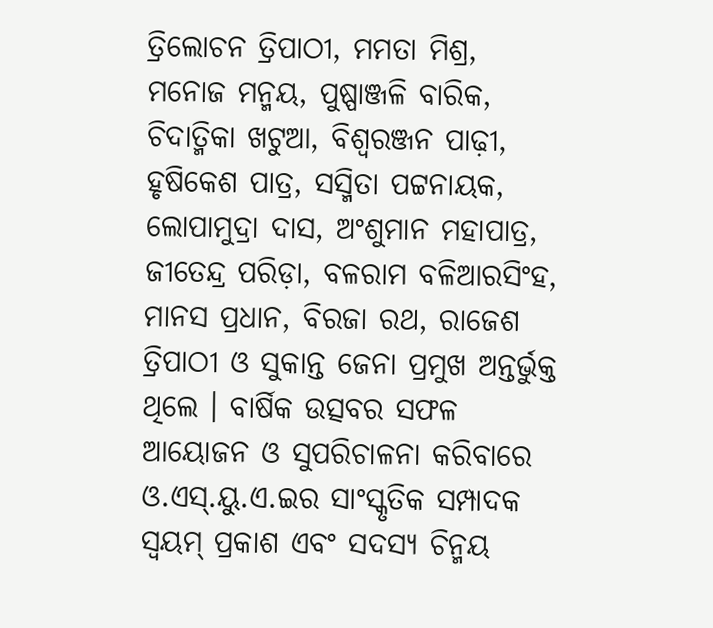ତ୍ରିଲୋଚନ ତ୍ରିପାଠୀ, ମମତା ମିଶ୍ର, ମନୋଜ ମନ୍ମୟ, ପୁଷ୍ପାଞ୍ଜଳି ବାରିକ, ଚିଦାତ୍ମିକା ଖଟୁଆ, ବିଶ୍ୱରଞ୍ଜନ ପାଢ଼ୀ, ହୃଷିକେଶ ପାତ୍ର, ସସ୍ମିତା ପଟ୍ଟନାୟକ, ଲୋପାମୁଦ୍ରା ଦାସ, ଅଂଶୁମାନ ମହାପାତ୍ର, ଜୀତେନ୍ଦ୍ର ପରିଡ଼ା, ବଳରାମ ବଳିଆରସିଂହ, ମାନସ ପ୍ରଧାନ, ବିରଜା ରଥ, ରାଜେଶ ତ୍ରିପାଠୀ ଓ ସୁକାନ୍ତ ଜେନା ପ୍ରମୁଖ ଅନ୍ତର୍ଭୁକ୍ତ ଥିଲେ । ବାର୍ଷିକ ଉତ୍ସବର ସଫଳ ଆୟୋଜନ ଓ ସୁପରିଚାଳନା କରିବାରେ ଓ.ଏସ୍.ୟୁ.ଏ.ଇର ସାଂସ୍କୃତିକ ସମ୍ପାଦକ ସ୍ୱୟମ୍ ପ୍ରକାଶ ଏବଂ ସଦସ୍ୟ ଚିନ୍ମୟ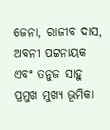ଜେନା, ରାଜୀବ ଦାସ, ଅବନୀ ପଟ୍ଟନାୟକ ଏବଂ ତନୁଜ ସାହୁ ପ୍ରମୁଖ ମୁଖ୍ୟ ଭୂମିକା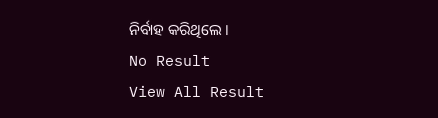ନିର୍ବାହ କରିଥିଲେ ।
No Result
View All Result